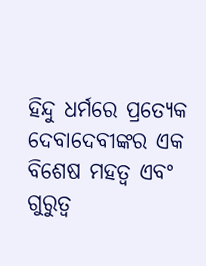ହିନ୍ଦୁ ଧର୍ମରେ ପ୍ରତ୍ୟେକ ଦେବାଦେବୀଙ୍କର ଏକ ବିଶେଷ ମହତ୍ୱ ଏବଂ ଗୁରୁତ୍ୱ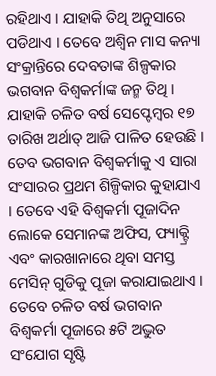ରହିଥାଏ । ଯାହାକି ତିଥି ଅନୁସାରେ ପଡିଥାଏ । ତେବେ ଅଶ୍ୱିନ ମାସ କନ୍ୟା ସଂକ୍ରାନ୍ତିରେ ଦେବତାଙ୍କ ଶିଳ୍ପକାର ଭଗବାନ ବିଶ୍ୱକର୍ମାଙ୍କ ଜନ୍ମ ତିଥି । ଯାହାକି ଚଳିତ ବର୍ଷ ସେପ୍ଟେମ୍ବର ୧୭ ତାରିଖ ଅର୍ଥାତ୍ ଆଜି ପାଳିତ ହେଉଛି । ତେବ ଭଗବାନ ବିଶ୍ୱକର୍ମାକୁ ଏ ସାରା ସଂସାରର ପ୍ରଥମ ଶିଳ୍ପିକାର କୁହାଯାଏ । ତେବେ ଏହି ବିଶ୍ୱକର୍ମା ପୂଜାଦିନ ଲୋକେ ସେମାନଙ୍କ ଅଫିସ, ଫ୍ୟାକ୍ଟ୍ରି ଏବଂ କାରଖାନାରେ ଥିବା ସମସ୍ତ ମେସିନ୍ ଗୁଡିକୁ ପୂଜା କରାଯାଇଥାଏ । ତେବେ ଚଳିତ ବର୍ଷ ଭଗବାନ ବିଶ୍ୱକର୍ମା ପୂଜାରେ ୫ଟି ଅଦ୍ଭୁତ ସଂଯୋଗ ସୃଷ୍ଟି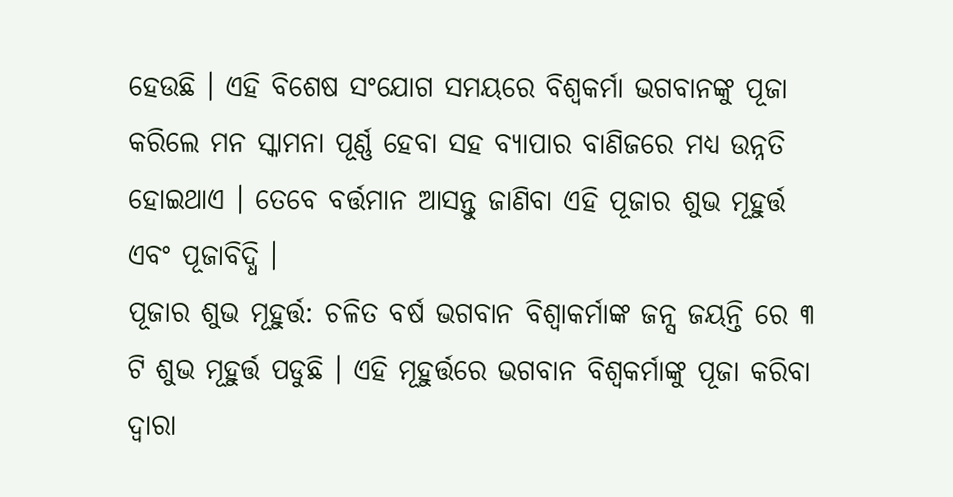ହେଉଛି । ଏହି ବିଶେଷ ସଂଯୋଗ ସମୟରେ ବିଶ୍ୱକର୍ମା ଭଗବାନଙ୍କୁ ପୂଜା କରିଲେ ମନ ସ୍କାମନା ପୂର୍ଣ୍ଣ ହେବା ସହ ବ୍ୟାପାର ବାଣିଜରେ ମଧ୍ୟ ଉନ୍ନତି ହୋଇଥାଏ । ତେବେ ବର୍ତ୍ତମାନ ଆସନ୍ତୁ ଜାଣିବା ଏହି ପୂଜାର ଶୁଭ ମୂହୁର୍ତ୍ତ ଏବଂ ପୂଜାବିଦ୍ଧି ।
ପୂଜାର ଶୁଭ ମୂହୁର୍ତ୍ତ: ଚଳିତ ବର୍ଷ ଭଗବାନ ବିଶ୍ୱାକର୍ମାଙ୍କ ଜନ୍ସ ଜୟନ୍ତି ରେ ୩ ଟି ଶୁଭ ମୂହୁର୍ତ୍ତ ପଡୁଛି । ଏହି ମୂହୁର୍ତ୍ତରେ ଭଗବାନ ବିଶ୍ୱକର୍ମାଙ୍କୁ ପୂଜା କରିବା ଦ୍ୱାରା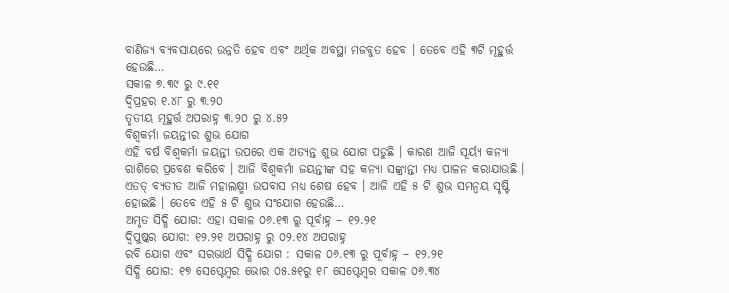ବାଣିଜ୍ୟ ବ୍ୟବସାୟରେ ଉନ୍ନତି ହେବ ଏବଂ ଅର୍ଥିକ ଅବସ୍ଥା ମଜବୁତ ହେବ । ତେବେ ଏହି ୩ଟି ମୂହୁର୍ତ୍ତ ହେଉଛି…
ସକାଳ ୭.୩୯ ରୁ ୯.୧୧
ଦ୍ୱିପ୍ରହର ୧.୪୮ ରୁ ୩.୨୦
ତୃତୀୟ ମୂହୁର୍ତ୍ତ ଅପରାହ୍ନ ୩.୨୦ ରୁ ୪.୫୨
ବିଶ୍ୱକର୍ମା ଜୟନ୍ତୀର ଶୁଭ ଯୋଗ
ଏହି ବର୍ଷ ବିଶ୍ୱକର୍ମା ଜୟନ୍ତୀ ଉପରେ ଏକ ଅତ୍ୟନ୍ତ ଶୁଭ ଯୋଗ ପଡୁଛି । କାରଣ ଆଜି ସୂର୍ୟ୍ୟ କନ୍ୟା ରାଶିରେ ପ୍ରବେଶ କରିବେ । ଆଜି ବିଶ୍ୱକର୍ମା ଜୟନ୍ତୀଙ୍କ ସହ କନ୍ୟା ସଙ୍କ୍ରାନ୍ତୀ ମଧ୍ୟ ପାଳନ କରାଯାଉଛି । ଏତତ୍ ବ୍ୟତୀତ ଆଜି ମହାଲକ୍ଷ୍ମୀ ଉପବାସ ମଧ୍ୟ ଶେଷ ହେବ । ଆଜି ଏହି ୫ ଟି ଶୁଭ ସମନ୍ୱୟ ସୃଷ୍ଟି ହୋଇଛି । ତେବେ ଏହି ୫ ଟି ଶୁଭ ସଂଯୋଗ ହେଉଛି…
ଅମୃତ ସିଦ୍ଧି ଯୋଗ: ଏହା ସକାଳ ୦୬.୧୩ ରୁ ପୂର୍ବାହ୍ନ – ୧୨.୨୧
ଦ୍ୱିପୁଷ୍କର ଯୋଗ: ୧୨.୨୧ ଅପରାହ୍ନ ରୁ ୦୨.୧୪ ଅପରାହ୍ନ
ରବି ଯୋଗ ଏବଂ ସରଭାର୍ଥ ସିଦ୍ଧି ଯୋଗ : ସକାଳ ୦୬.୧୩ ରୁ ପୂର୍ବାହ୍ନ – ୧୨.୨୧
ସିଦ୍ଧି ଯୋଗ: ୧୭ ସେପ୍ଟେମ୍ବର ଭୋର ୦୫.୫୧ରୁ ୧୮ ସେପ୍ଟେମ୍ବର ସକାଳ ୦୬.୩୪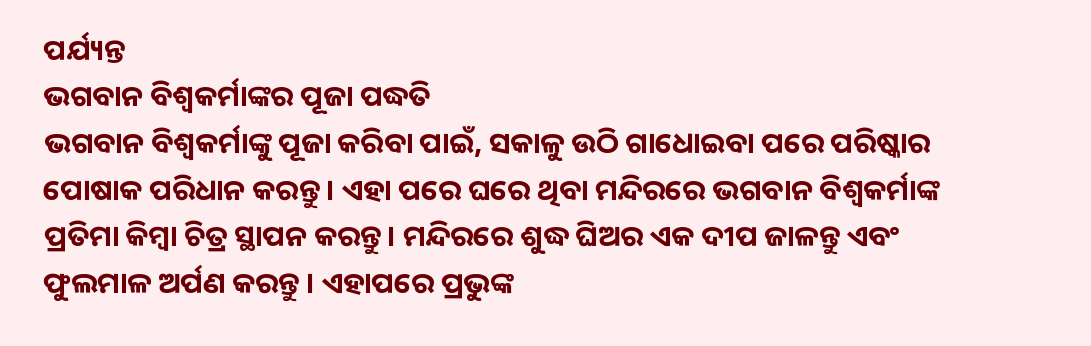ପର୍ଯ୍ୟନ୍ତ
ଭଗବାନ ବିଶ୍ୱକର୍ମାଙ୍କର ପୂଜା ପଦ୍ଧତି
ଭଗବାନ ବିଶ୍ୱକର୍ମାଙ୍କୁ ପୂଜା କରିବା ପାଇଁ, ସକାଳୁ ଉଠି ଗାଧୋଇବା ପରେ ପରିଷ୍କାର ପୋଷାକ ପରିଧାନ କରନ୍ତୁ । ଏହା ପରେ ଘରେ ଥିବା ମନ୍ଦିରରେ ଭଗବାନ ବିଶ୍ୱକର୍ମାଙ୍କ ପ୍ରତିମା କିମ୍ବା ଚିତ୍ର ସ୍ଥାପନ କରନ୍ତୁ। ମନ୍ଦିରରେ ଶୁଦ୍ଧ ଘିଅର ଏକ ଦୀପ ଜାଳନ୍ତୁ ଏବଂ ଫୁଲମାଳ ଅର୍ପଣ କରନ୍ତୁ । ଏହାପରେ ପ୍ରଭୁଙ୍କ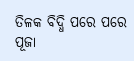ତିଳକ ବିଦ୍ଧି ପରେ ପରେ ପୂଜା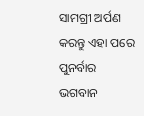ସାମଗ୍ରୀ ଅର୍ପଣ କରନ୍ତୁ ଏହା ପରେ ପୁନର୍ବାର ଭଗବାନ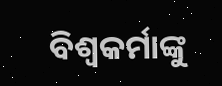ବିଶ୍ୱକର୍ମାଙ୍କୁ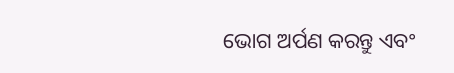ଭୋଗ ଅର୍ପଣ କରନ୍ତୁ ଏବଂ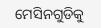ମେସିନଗୁଡିକୁ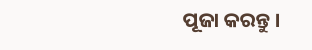ପୂଜା କରନ୍ତୁ ।